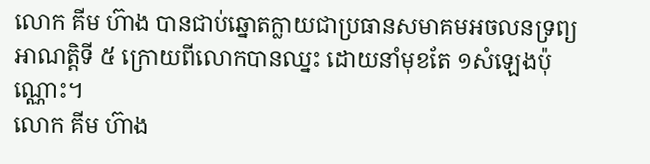លោក គីម ហ៊ាង បានជាប់ឆ្នោតក្លាយជាប្រធានសមាគមអចលនទ្រព្យអាណត្តិទី ៥ ក្រោយពីលោកបានឈ្នះ ដោយនាំមុខតែ ១សំឡេងប៉ុណ្ណោះ។
លោក គីម ហ៊ាង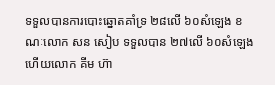ទទួលបានការបោះឆ្នោតគាំទ្រ ២៨លើ ៦០សំឡេង ខណៈលោក សន សៀប ទទួលបាន ២៧លើ ៦០សំឡេង ហើយលោក គីម ហ៊ា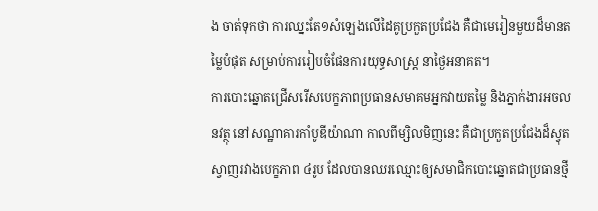ង ចាត់ទុកថា ការឈ្នះតែ១សំឡេងលើដៃគូប្រកួតប្រជែង គឺជាមេរៀនមួយដ៏មានតម្លៃបំផុត សម្រាប់ការរៀបចំផែនការយុទ្ធសាស្រ្ត នាថ្ងៃអនាគត។
ការបោះឆ្នោតជ្រើសរើសបេក្ខភាពប្រធានសមាគមអ្នកវាយតម្លៃ និងភ្នាក់ងារអចលនវត្ថុ នៅសណ្ឋាគារកាំបូឌីយ៉ាណា កាលពីម្សិលមិញនេះ គឺជាប្រកួតប្រជែងដ៏ស្វុតស្វាញរវាងបេក្ខភាព ៤រូប ដែលបានឈរឈ្មោះឲ្យសមាជិកបោះឆ្នោតជាប្រធានថ្មី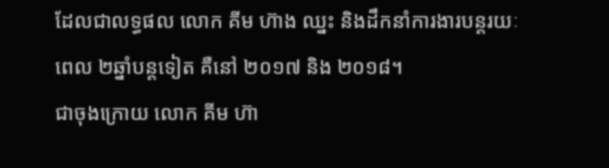ដែលជាលទ្ធផល លោក គីម ហ៊ាង ឈ្នះ និងដឹកនាំការងារបន្តរយៈពេល ២ឆ្នាំបន្តទៀត គឺនៅ ២០១៧ និង ២០១៨។
ជាចុងក្រោយ លោក គីម ហ៊ា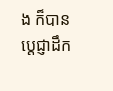ង ក៏បានប្តេជ្ញាដឹក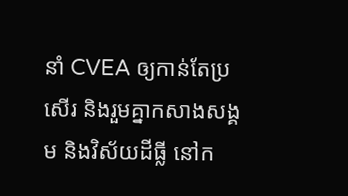នាំ CVEA ឲ្យកាន់តែប្រសើរ និងរួមគ្នាកសាងសង្គម និងវិស័យដីធ្លី នៅក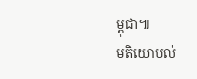ម្ពុជា៕
មតិយោបល់